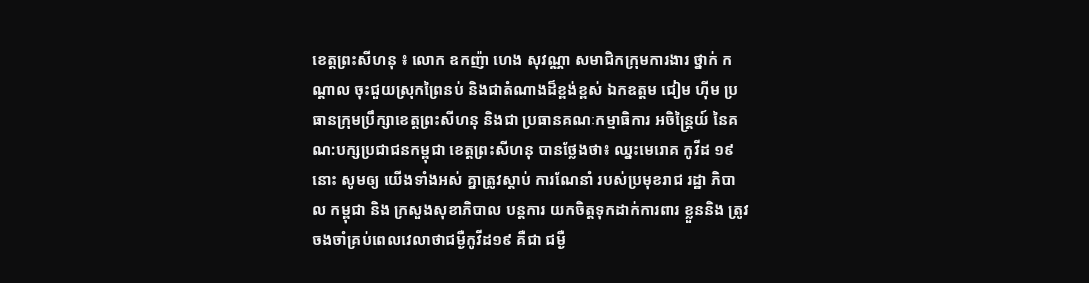ខេត្តព្រះសីហនុ ៖ លោក ឧកញ៉ា ហេង សុវណ្ណា សមាជិកក្រុមការងារ ថ្នាក់ កណ្តាល ចុះជួយស្រុកព្រៃនប់ និងជាតំណាងដ៏ខ្ពង់ខ្ពស់ ឯកឧត្តម ជៀម ហ៊ីម ប្រធានក្រុមប្រឹក្សាខេត្តព្រះសីហនុ និងជា ប្រធានគណៈកម្មាធិការ អចិន្ត្រៃយ៍ នៃគណ:បក្សប្រជាជនកម្ពុជា ខេត្តព្រះសីហនុ បានថ្លែងថា៖ ឈ្នះមេរោគ កូវីដ ១៩ នោះ សូមឲ្យ យើងទាំងអស់ គ្នាត្រូវស្តាប់ ការណែនាំ របស់ប្រមុខរាជ រដ្ឋា ភិបាល កម្ពុជា និង ក្រសួងសុខាភិបាល បន្តការ យកចិត្តទុកដាក់ការពារ ខ្លួននិង ត្រូវចងចាំគ្រប់ពេលវេលាថាជម្ងឺកូវីដ១៩ គឺជា ជម្ងឺ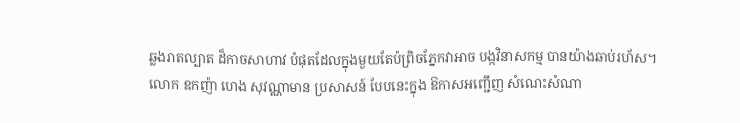ឆ្លងរាតល្បាត ដ៏កាចសាហាវ បំផុតដែលក្នុងមួយតែប៉ព្រិចភ្នែកវាអាច បង្កវិនាសកម្ម បានយ៉ាងឆាប់រហ័ស។
លោក ឧកញ៉ា ហេង សុវណ្ណាមាន ប្រសាសន៍ បែបនេះក្នុង ឱកាសអញ្ជើញ សំណេះសំណា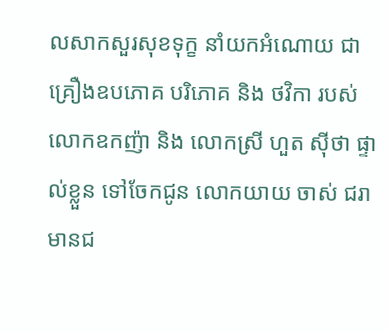លសាកសួរសុខទុក្ខ នាំយកអំណោយ ជាគ្រឿងឧបភោគ បរិភោគ និង ថវិកា របស់ លោកឧកញ៉ា និង លោកស្រី ហួត ស៊ីថា ផ្ទាល់ខ្លួន ទៅចែកជូន លោកយាយ ចាស់ ជរា មានជ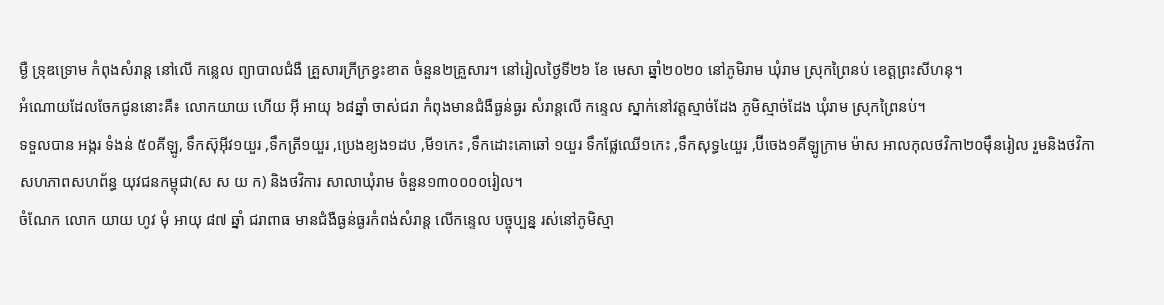ម្ងឺ ទ្រុឌទ្រោម កំពុងសំរាន្ត នៅលើ កន្លេល ព្យាបាលជំងឺ គ្រួសារក្រីក្រខ្វះខាត ចំនួន២គ្រួសារ។ នៅរៀលថ្ងៃទី២៦ ខែ មេសា ឆ្នាំ២០២០ នៅភូមិរាម ឃុំរាម ស្រុកព្រៃនប់ ខេត្តព្រះសីហនុ។
អំណោយដែលចែកជូននោះគឺ៖ លោកយាយ ហើយ អ៊ី អាយុ ៦៨ឆ្នាំ ចាស់ជរា កំពុងមានជំងឺធ្ងន់ធ្ងរ សំរាន្តលើ កន្ទេល ស្នាក់នៅវត្តស្មាច់ដែង ភូមិស្មាច់ដែង ឃុំរាម ស្រុកព្រៃនប់។
ទទួលបាន អង្ករ ទំងន់ ៥០គីឡូ, ទឹកស៊ុអ៊ីវ១យួរ ,ទឹកត្រី១យួរ ,ប្រេងខ្យង១ដប ,មី១កេះ ,ទឹកដោះគោឆៅ ១យួរ ទឹកផ្លែឈើ១កេះ ,ទឹកសុទ្ធ៤យួរ ,ប៊ីចេង១គីឡូក្រាម ម៉ាស អាលកុលថវិកា២០ម៉ឹនរៀល រួមនិងថវិកា សហភាពសហព័ន្ធ យុវជនកម្ពុជា(ស ស យ ក) និងថវិការ សាលាឃុំរាម ចំនួន១៣០០០០រៀល។
ចំណែក លោក យាយ ហូវ មុំ អាយុ ៨៧ ឆ្នាំ ជរាពាធ មានជំងឺធ្ងន់ធ្ងរកំពង់សំរាន្ត លើកន្ទេល បច្ចុប្បន្ន រស់នៅភូមិស្មា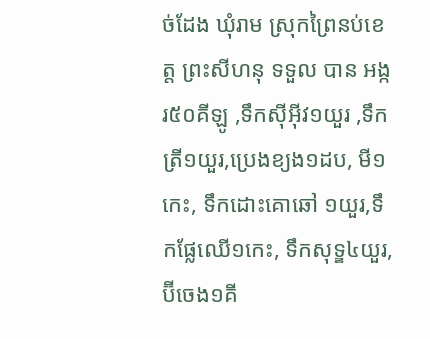ច់ដែង ឃុំរាម ស្រុកព្រៃនប់ខេត្ត ព្រះសីហនុ ទទួល បាន អង្ករ៥០គីឡូ ,ទឹកស៊ីអ៊ីវ១យួរ ,ទឹកត្រី១យួរ,ប្រេងខ្យង១ដប, មី១កេះ, ទឹកដោះគោឆៅ ១យួរ,ទឹកផ្លែឈើ១កេះ, ទឹកសុទ្ឌ៤យួរ,ប៊ីចេង១គី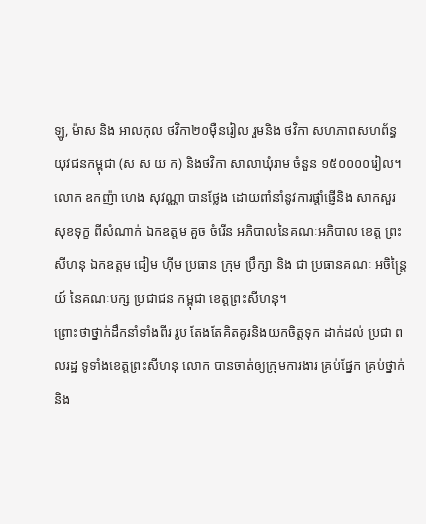ឡូ, ម៉ាស និង អាលកុល ថវិកា២០ម៉ឺនរៀល រួមនិង ថវិកា សហភាពសហព័ន្ធ យុវជនកម្ពុជា (ស ស យ ក) និងថវិកា សាលាឃុំរាម ចំនួន ១៥០០០០រៀល។
លោក ឧកញ៉ា ហេង សុវណ្ណា បានថ្លែង ដោយពាំនាំនូវការផ្តាំផ្ញើនិង សាកសួរ សុខទុក្ខ ពីសំណាក់ ឯកឧត្តម គួច ចំរើន អភិបាលនៃគណៈអភិបាល ខេត្ត ព្រះសីហនុ ឯកឧត្តម ជៀម ហ៊ីម ប្រធាន ក្រុម ប្រឹក្សា និង ជា ប្រធានគណៈ អចិន្ត្រៃយ៍ នៃគណៈបក្ស ប្រជាជន កម្ពុជា ខេត្តព្រះសីហនុ។
ព្រោះថាថ្នាក់ដឹកនាំទាំងពីរ រូប តែងតែគិតគូរនិងយកចិត្តទុក ដាក់ដល់ ប្រជា ពលរដ្ឋ ទូទាំងខេត្តព្រះសីហនុ លោក បានចាត់ឲ្យក្រុមការងារ គ្រប់ផ្នែក គ្រប់ថ្នាក់ និង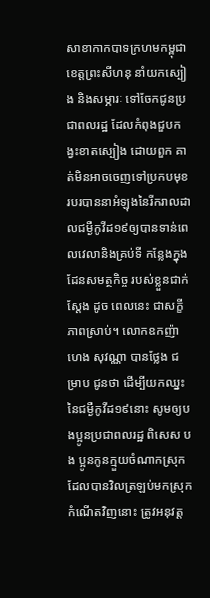សាខាកាកបាទក្រហមកម្ពុជា ខេត្តព្រះសីហនុ នាំយកស្បៀង និងសម្ភារៈ ទៅចែកជូនប្រជាពលរដ្ឋ ដែលកំពុងជួបកង្វះខាតស្បៀង ដោយពួក គាត់មិនអាចចេញទៅប្រកបមុខរបរបាននាអំឡុងនៃរីករាលដាលជម្ងឺកូវីដ១៩ឲ្យបានទាន់ពេលវេលានិងគ្រប់ទី កន្លែងក្នុងដែនសមត្ថកិច្ច របស់ខ្លួនជាក់ស្តែង ដូច ពេលនេះ ជាសក្ខីភាពស្រាប់។ លោកឧកញ៉ា ហេង សុវណ្ណា បានថ្លែង ជម្រាប ជូនថា ដើម្បីយកឈ្នះនៃជម្ងឺកូវីដ១៩នោះ សូមឲ្យបងប្អូនប្រជាពលរដ្ឋ ពិសេស បង ប្អូនកូនក្មួយចំណាកស្រុកដែលបានវិលត្រឡប់មកស្រុកកំណើតវិញនោះ ត្រូវអនុវត្ត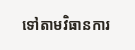ទៅតាមវិធានការ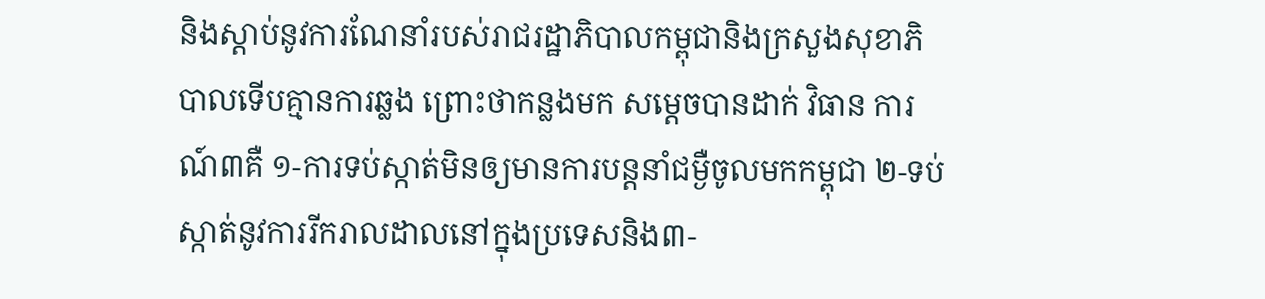និងស្តាប់នូវការណែនាំរបស់រាជរដ្ឋាភិបាលកម្ពុជានិងក្រសួងសុខាភិបាលទើបគ្មានការឆ្លង ព្រោះថាកន្លងមក សម្តេចបានដាក់ វិធាន ការណ៍៣គឺ ១-ការទប់ស្កាត់មិនឲ្យមានការបន្តនាំជម្ងឺចូលមកកម្ពុជា ២-ទប់ស្កាត់នូវការរីករាលដាលនៅក្នុងប្រទេសនិង៣-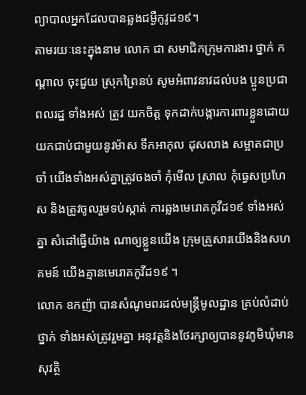ព្យាបាលអ្នកដែលបានឆ្លងជម្ងឺកូវូដ១៩។
តាមរយៈនេះក្នុងនាម លោក ជា សមាជិកក្រុមការងារ ថ្នាក់ កណ្តាល ចុះជួយ ស្រុកព្រៃនប់ សូមអំពាវនាវដល់បង ប្អូនប្រជាពលរដ្ឋ ទាំងអស់ ត្រូវ យកចិត្ត ទុកដាក់បង្ការការពារខ្លួនដោយយកជាប់ជាមួយនូវម៉ាស ទឹកអាកុល ដុសលាង សម្អាតជាប្រចាំ យើងទាំងអស់គ្នាត្រូវចងចាំ កុំមើល ស្រាល កុំធ្វេសប្រហែស និងត្រូវចូលរួមទប់ស្កាត់ ការឆ្លងមេរោគកូវីដ១៩ ទាំងអស់គ្នា សំដៅធ្វើយ៉ាង ណាឲ្យខ្លួនយើង ក្រុមគ្រួសារយើងនិងសហគមន៍ យើងគ្មានមេរោគកូវីដ១៩ ។
លោក ឧកញ៉ា បានសំណូមពរដល់មន្ត្រីមូលដ្ឋាន គ្រប់លំដាប់ថ្នាក់ ទាំងអស់ត្រូវរួមគ្នា អនុវត្តនិងថែរក្សាឲ្យបាននូវភូមិឃុំមានសុវត្ថិ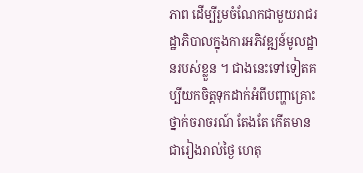ភាព ដើម្បីរួមចំណែកជាមួយរាជរដ្ឋាភិបាលក្នុងការអភិវឌ្ឍន៍មូលដ្ឋានរបស់ខ្លួន ។ ជាងនេះទៅទៀតគប្បីយកចិត្តទុកដាក់អំពីបញ្ហាគ្រោះថ្នាក់ចរាចរណ៍ តែងតែ កើតមានជារៀងរាល់ថ្ងៃ ហេតុ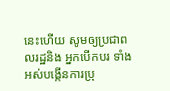នេះហើយ សូមឲ្យប្រជាពលរដ្ឋនិង អ្នកបើកបរ ទាំងអស់បង្កើនការប្រុ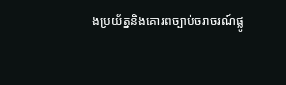ងប្រយ័ត្ននិងគោរពច្បាប់ចរាចរណ៍ផ្លូ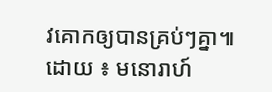វគោកឲ្យបានគ្រប់ៗគ្នា៕ ដោយ ៖ មនោរាហ៍